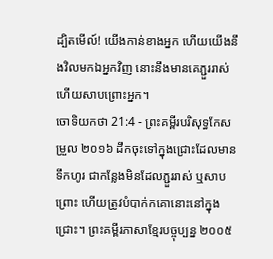ដ្បិតមើល៍! យើងកាន់ខាងអ្នក ហើយយើងនឹងវិលមកឯអ្នកវិញ នោះនឹងមានគេភ្ជួររាស់ ហើយសាបព្រោះអ្នក។
ចោទិយកថា 21:4 - ព្រះគម្ពីរបរិសុទ្ធកែសម្រួល ២០១៦ ដឹកចុះទៅក្នុងជ្រោះដែលមានទឹកហូរ ជាកន្លែងមិនដែលភ្ជួររាស់ ឬសាបព្រោះ ហើយត្រូវបំបាក់កគោនោះនៅក្នុងជ្រោះ។ ព្រះគម្ពីរភាសាខ្មែរបច្ចុប្បន្ន ២០០៥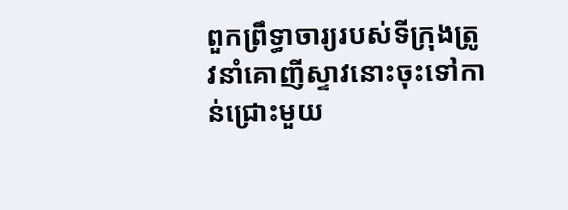ពួកព្រឹទ្ធាចារ្យរបស់ទីក្រុងត្រូវនាំគោញីស្ទាវនោះចុះទៅកាន់ជ្រោះមួយ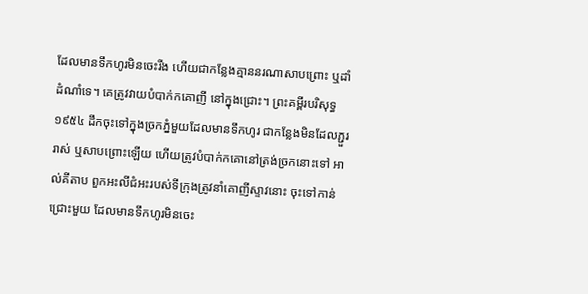ដែលមានទឹកហូរមិនចេះរីង ហើយជាកន្លែងគ្មាននរណាសាបព្រោះ ឬដាំដំណាំទេ។ គេត្រូវវាយបំបាក់កគោញី នៅក្នុងជ្រោះ។ ព្រះគម្ពីរបរិសុទ្ធ ១៩៥៤ ដឹកចុះទៅក្នុងច្រកភ្នំមួយដែលមានទឹកហូរ ជាកន្លែងមិនដែលភ្ជួររាស់ ឬសាបព្រោះឡើយ ហើយត្រូវបំបាក់កគោនៅត្រង់ច្រកនោះទៅ អាល់គីតាប ពួកអះលីជំអះរបស់ទីក្រុងត្រូវនាំគោញីស្ទាវនោះ ចុះទៅកាន់ជ្រោះមួយ ដែលមានទឹកហូរមិនចេះ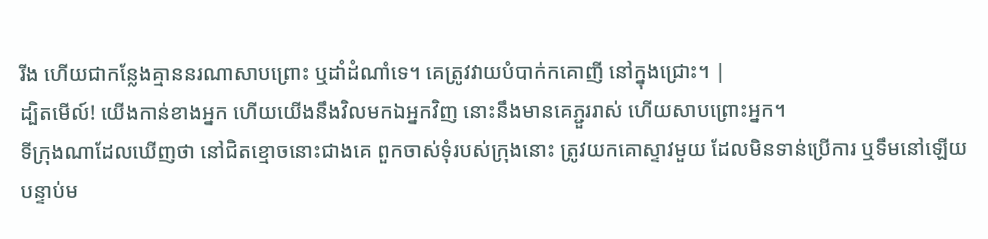រីង ហើយជាកន្លែងគ្មាននរណាសាបព្រោះ ឬដាំដំណាំទេ។ គេត្រូវវាយបំបាក់កគោញី នៅក្នុងជ្រោះ។ |
ដ្បិតមើល៍! យើងកាន់ខាងអ្នក ហើយយើងនឹងវិលមកឯអ្នកវិញ នោះនឹងមានគេភ្ជួររាស់ ហើយសាបព្រោះអ្នក។
ទីក្រុងណាដែលឃើញថា នៅជិតខ្មោចនោះជាងគេ ពួកចាស់ទុំរបស់ក្រុងនោះ ត្រូវយកគោស្ទាវមួយ ដែលមិនទាន់ប្រើការ ឬទឹមនៅឡើយ
បន្ទាប់ម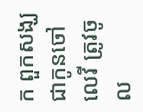ក ពួកសង្ឃ ជាកូនចៅលេវី ត្រូវចូល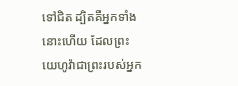ទៅជិត ដ្បិតគឺអ្នកទាំងនោះហើយ ដែលព្រះយេហូវ៉ាជាព្រះរបស់អ្នក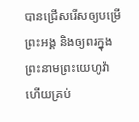បានជ្រើសរើសឲ្យបម្រើព្រះអង្គ និងឲ្យពរក្នុងព្រះនាមព្រះយេហូវ៉ា ហើយគ្រប់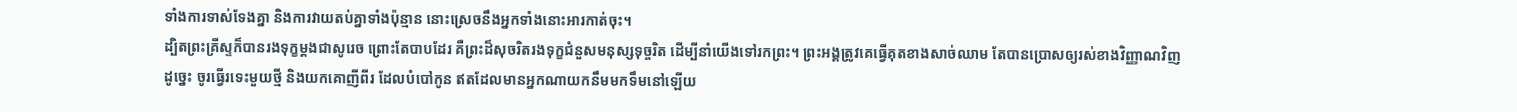ទាំងការទាស់ទែងគ្នា និងការវាយតប់គ្នាទាំងប៉ុន្មាន នោះស្រេចនឹងអ្នកទាំងនោះអារកាត់ចុះ។
ដ្បិតព្រះគ្រីស្ទក៏បានរងទុក្ខម្តងជាសូរេច ព្រោះតែបាបដែរ គឺព្រះដ៏សុចរិតរងទុក្ខជំនួសមនុស្សទុច្ចរិត ដើម្បីនាំយើងទៅរកព្រះ។ ព្រះអង្គត្រូវគេធ្វើគុតខាងសាច់ឈាម តែបានប្រោសឲ្យរស់ខាងវិញ្ញាណវិញ
ដូច្នេះ ចូរធ្វើរទេះមួយថ្មី និងយកគោញីពីរ ដែលបំបៅកូន ឥតដែលមានអ្នកណាយកនឹមមកទឹមនៅឡើយ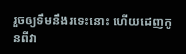រួចឲ្យទឹមនឹងរទេះនោះ ហើយដេញកូនពីវា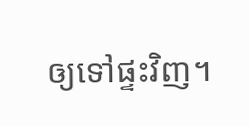ឲ្យទៅផ្ទះវិញ។